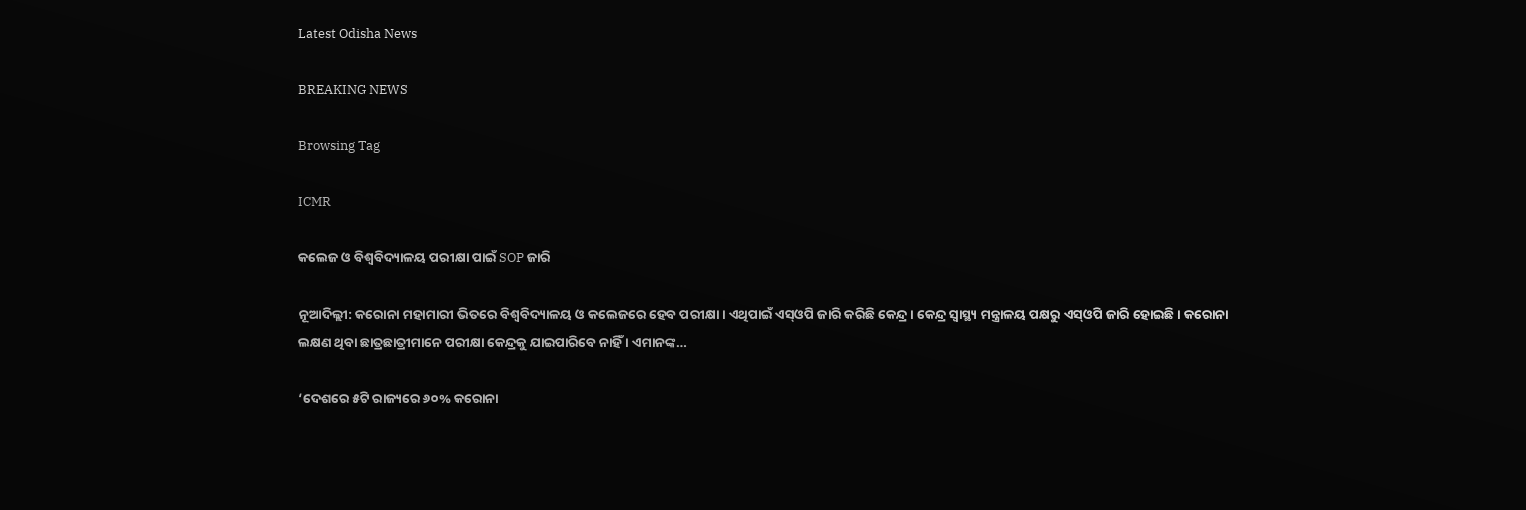Latest Odisha News

BREAKING NEWS

Browsing Tag

ICMR

କଲେଜ ଓ ବିଶ୍ୱବିଦ୍ୟାଳୟ ପରୀକ୍ଷା ପାଇଁ SOP ଜାରି

ନୂଆଦିଲ୍ଲୀ: କରୋନା ମହାମାରୀ ଭିତରେ ବିଶ୍ୱବିଦ୍ୟାଳୟ ଓ କଲେଜରେ ହେବ ପରୀକ୍ଷା । ଏଥିପାଇଁ ଏସ୍‌ଓପି ଜାରି କରିଛି କେନ୍ଦ୍ର । କେନ୍ଦ୍ର ସ୍ୱାସ୍ଥ୍ୟ ମନ୍ତ୍ରାଳୟ ପକ୍ଷରୁ ଏସ୍‌ଓପି ଜାରି ହୋଇଛି । କରୋନା ଲକ୍ଷଣ ଥିବା ଛାତ୍ରଛାତ୍ରୀମାନେ ପରୀକ୍ଷା କେନ୍ଦ୍ରକୁ ଯାଇପାରିବେ ନାହିଁ । ଏମାନଙ୍କ…

‘ଦେଶରେ ୫ଟି ରାଜ୍ୟରେ ୬୦% କରୋନା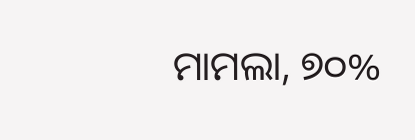ମାମଲା, ୭୦%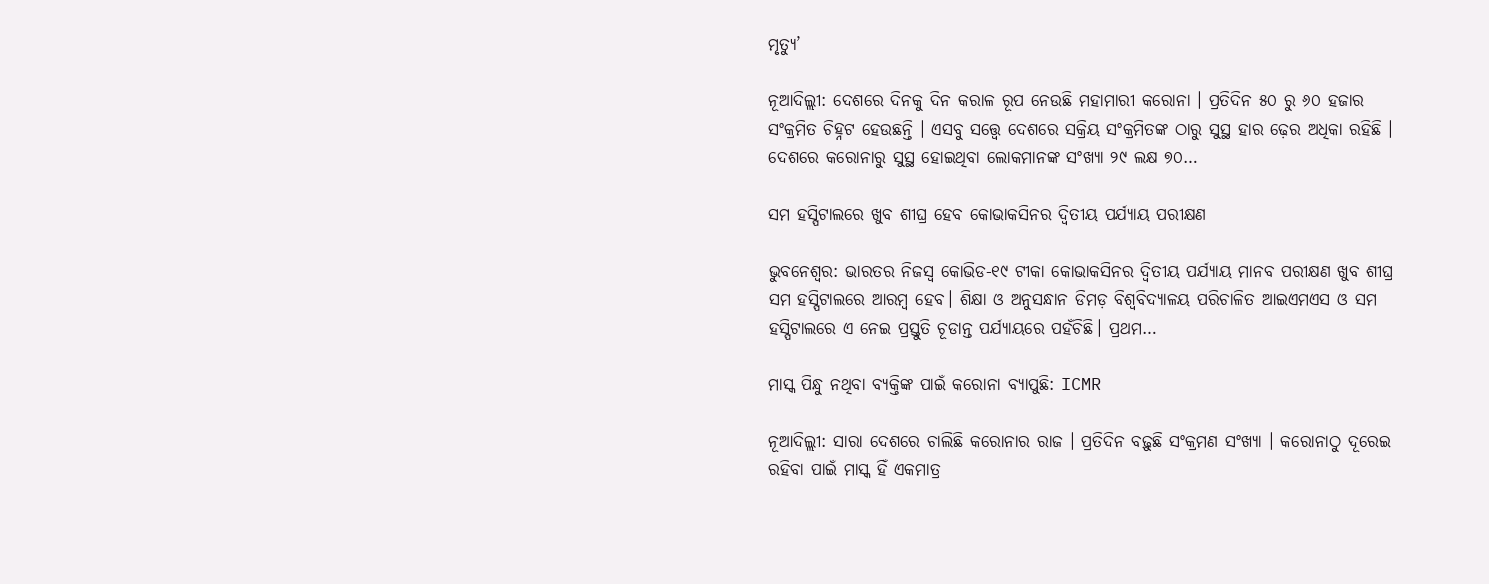ମୃତ୍ୟୁ’

ନୂଆଦିଲ୍ଲୀ: ଦେଶରେ ଦିନକୁ ଦିନ କରାଳ ରୂପ ନେଉଛି ମହାମାରୀ କରୋନା । ପ୍ରତିଦିନ ୫୦ ରୁ ୬୦ ହଜାର ସଂକ୍ରମିତ ଚିହ୍ନଟ ହେଉଛନ୍ତି । ଏସବୁ ସତ୍ତ୍ୱେ ଦେଶରେ ସକ୍ରିୟ ସଂକ୍ରମିତଙ୍କ ଠାରୁ ସୁସ୍ଥ ହାର ଢ଼େର ଅଧିକା ରହିଛି । ଦେଶରେ କରୋନାରୁ ସୁସ୍ଥ ହୋଇଥିବା ଲୋକମାନଙ୍କ ସଂଖ୍ୟା ୨୯ ଲକ୍ଷ ୭୦…

ସମ ହସ୍ପିଟାଲରେ ଖୁବ ଶୀଘ୍ର ହେବ କୋଭାକସିନର ଦ୍ଵିତୀୟ ପର୍ଯ୍ୟାୟ ପରୀକ୍ଷଣ

ଭୁବନେଶ୍ୱର: ଭାରତର ନିଜସ୍ୱ କୋଭିଡ-୧୯ ଟୀକା କୋଭାକସିନର ଦ୍ଵିତୀୟ ପର୍ଯ୍ୟାୟ ମାନବ ପରୀକ୍ଷଣ ଖୁବ ଶୀଘ୍ର ସମ ହସ୍ପିଟାଲରେ ଆରମ୍ବ ହେବ। ଶିକ୍ଷା ଓ ଅନୁସନ୍ଧାନ ଡିମଡ଼ ବିଶ୍ୱବିଦ୍ୟାଳୟ ପରିଚାଳିତ ଆଇଏମଏସ ଓ ସମ ହସ୍ପିଟାଲରେ ଏ ନେଇ ପ୍ରସ୍ତୁତି ଚୂଡାନ୍ତ ପର୍ଯ୍ୟାୟରେ ପହଁଚିଛି। ପ୍ରଥମ…

ମାସ୍କ ପିନ୍ଧୁ ନଥିବା ବ୍ୟକ୍ତିଙ୍କ ପାଇଁ କରୋନା ବ୍ୟାପୁଛି: ICMR

ନୂଆଦିଲ୍ଲୀ: ସାରା ଦେଶରେ ଚାଲିଛି କରୋନାର ରାଜ । ପ୍ରତିଦିନ ବଢ଼ୁଛି ସଂକ୍ରମଣ ସଂଖ୍ୟା । କରୋନାଠୁ ଦୂରେଇ ରହିବା ପାଇଁ ମାସ୍କ ହିଁ ଏକମାତ୍ର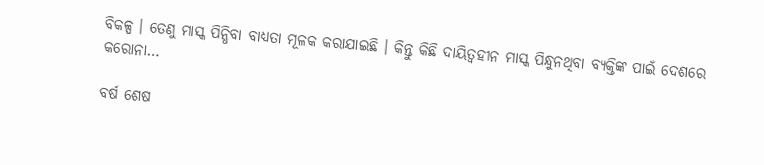ବିକଳ୍ପ । ତେଣୁ ମାସ୍କ ପିନ୍ଧିବା ବାଧ୍ୟତା ମୂଳକ କରାଯାଇଛି । କିନ୍ତୁ କିଛି ଦାୟିତ୍ୱହୀନ ମାସ୍କ ପିନ୍ଧୁନଥିବା ବ୍ୟକ୍ତିଙ୍କ ପାଇଁ ଦେଶରେ କରୋନା…

ବର୍ଷ ଶେଷ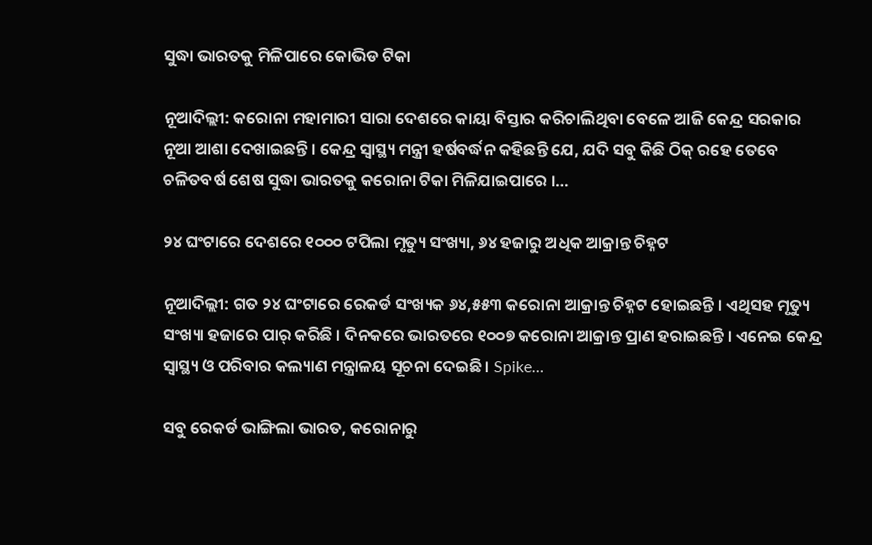ସୁଦ୍ଧା ଭାରତକୁ ମିଳିପାରେ କୋଭିଡ ଟିକା

ନୂଆଦିଲ୍ଲୀ: କରୋନା ମହାମାରୀ ସାରା ଦେଶରେ କାୟା ବିସ୍ତାର କରିଚାଲିଥିବା ବେଳେ ଆଜି କେନ୍ଦ୍ର ସରକାର ନୂଆ ଆଶା ଦେଖାଇଛନ୍ତି । କେନ୍ଦ୍ର ସ୍ୱାସ୍ଥ୍ୟ ମନ୍ତ୍ରୀ ହର୍ଷବର୍ଦ୍ଧନ କହିଛନ୍ତି ଯେ, ଯଦି ସବୁ କିଛି ଠିକ୍ ରହେ ତେବେ ଚଳିତବର୍ଷ ଶେଷ ସୁଦ୍ଧା ଭାରତକୁ କରୋନା ଟିକା ମିଳିଯାଇପାରେ ।…

୨୪ ଘଂଟାରେ ଦେଶରେ ୧୦୦୦ ଟପିଲା ମୃତ୍ୟୁ ସଂଖ୍ୟା, ୬୪ ହଜାରୁ ଅଧିକ ଆକ୍ରାନ୍ତ ଚିହ୍ନଟ

ନୂଆଦିଲ୍ଲୀ: ଗତ ୨୪ ଘଂଟାରେ ରେକର୍ଡ ସଂଖ୍ୟକ ୬୪,୫୫୩ କରୋନା ଆକ୍ରାନ୍ତ ଚିହ୍ନଟ ହୋଇଛନ୍ତି । ଏଥିସହ ମୃତ୍ୟୁ ସଂଖ୍ୟା ହଜାରେ ପାର୍ କରିଛି । ଦିନକରେ ଭାରତରେ ୧୦୦୭ କରୋନା ଆକ୍ରାନ୍ତ ପ୍ରାଣ ହରାଇଛନ୍ତି । ଏନେଇ କେନ୍ଦ୍ର ସ୍ୱାସ୍ଥ୍ୟ ଓ ପରିବାର କଲ୍ୟାଣ ମନ୍ତ୍ରାଳୟ ସୂଚନା ଦେଇଛି । Spike…

ସବୁ ରେକର୍ଡ ଭାଙ୍ଗିଲା ଭାରତ, କରୋନାରୁ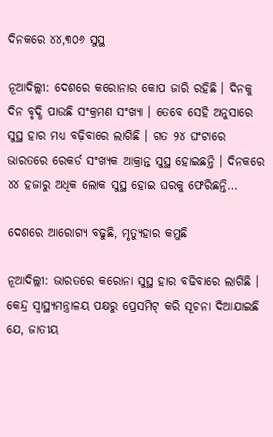ଦିନକରେ ୪୪,୩୦୬ ସୁସ୍ଥ

ନୂଆଦିଲ୍ଲୀ: ଦେଶରେ କରୋନାର କୋପ ଜାରି ରହିଛି । ଦିନକୁ ଦିନ ବୃଦ୍ଧି ପାଉଛି ସଂକ୍ରମଣ ସଂଖ୍ୟା । ତେବେ ସେହି ଅନୁସାରେ ସୁସ୍ଥ ହାର ମଧ୍ୟ ବଢ଼ିବାରେ ଲାଗିଛି । ଗତ ୨୪ ଘଂଟାରେ ଭାରତରେ ରେକର୍ଡ ସଂଖ୍ୟକ ଆକ୍ରାନ୍ତ ସୁସ୍ଥ ହୋଇଛନ୍ତି । ଦିନକରେ ୪୪ ହଜାରୁ ଅଧିକ ଲୋକ ସୁସ୍ଥ ହୋଇ ଘରକୁ ଫେରିଛନ୍ତି…

ଦେଶରେ ଆରୋଗ୍ୟ ବଢୁଛି, ମୃତ୍ୟୁହାର କମୁଛି

ନୂଆଦିଲ୍ଲୀ: ଭାରତରେ କରୋନା ସୁସ୍ଥ ହାର ବଢିବାରେ ଲାଗିଛି । କେନ୍ଦ୍ର ସ୍ୱାସ୍ଥ୍ୟମନ୍ତ୍ରାଳୟ ପକ୍ଷରୁ ପ୍ରେସମିଟ୍ କରି ସୂଚନା ଦିଆଯାଇଛି ଯେ, ଜାତୀୟ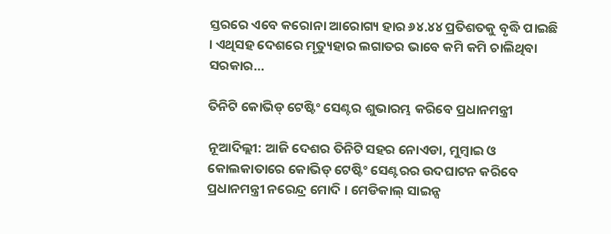ସ୍ତରରେ ଏବେ କରୋନା ଆରୋଗ୍ୟ ହାର ୬୪.୪୪ ପ୍ରତିଶତକୁ ବୃଦ୍ଧି ପାଇଛି । ଏଥିସହ ଦେଶରେ ମୃତ୍ୟୁହାର ଲଗାତର ଭାବେ କମି କମି ଚାଲିଥିବା ସରକାର…

ତିନିଟି କୋଭିଡ୍ ଟେଷ୍ଟିଂ ସେଣ୍ଟର ଶୁଭାରମ୍ଭ କରିବେ ପ୍ରଧାନମନ୍ତ୍ରୀ

ନୂଆଦିଲ୍ଲୀ: ଆଜି ଦେଶର ତିନିଟି ସହର ନୋଏଡା, ମୁମ୍ବାଇ ଓ କୋଲକାତାରେ କୋଭିଡ୍ ଟେଷ୍ଟିଂ ସେଣ୍ଟରର ଉଦଘାଟନ କରିବେ ପ୍ରଧାନମନ୍ତ୍ରୀ ନରେନ୍ଦ୍ର ମୋଦି । ମେଡିକାଲ୍ ସାଇନ୍ସ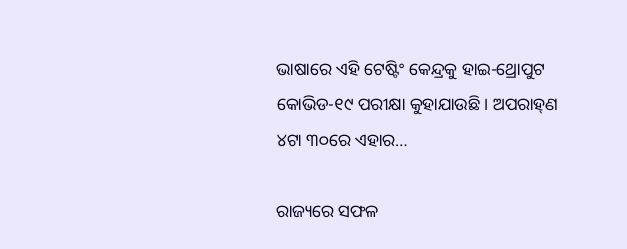ଭାଷାରେ ଏହି ଟେଷ୍ଟିଂ କେନ୍ଦ୍ରକୁ ହାଇ-ଥ୍ରୋପୁଟ କୋଭିଡ-୧୯ ପରୀକ୍ଷା କୁହାଯାଉଛି । ଅପରାହ୍‌ଣ ୪ଟା ୩୦ରେ ଏହାର…

ରାଜ୍ୟରେ ସଫଳ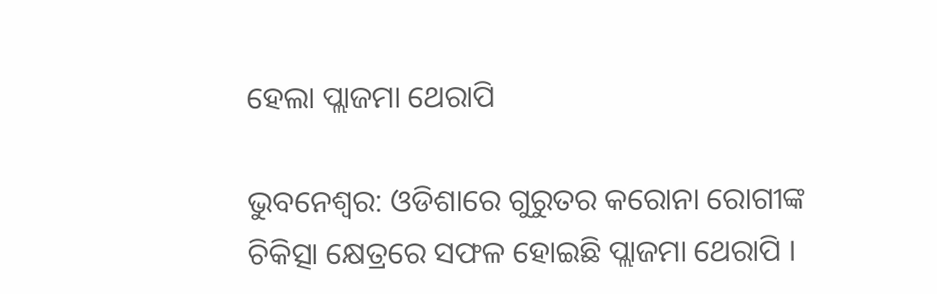ହେଲା ପ୍ଲାଜମା ଥେରାପି

ଭୁବନେଶ୍ୱର: ଓଡିଶାରେ ଗୁରୁତର କରୋନା ରୋଗୀଙ୍କ ଚିକିତ୍ସା କ୍ଷେତ୍ରରେ ସଫଳ ହୋଇଛି ପ୍ଲାଜମା ଥେରାପି ।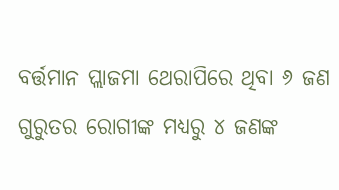ବର୍ତ୍ତମାନ ପ୍ଲାଜମା ଥେରାପିରେ ଥିବା ୬ ଜଣ ଗୁରୁତର ରୋଗୀଙ୍କ ମଧ୍ୟରୁ ୪ ଜଣଙ୍କ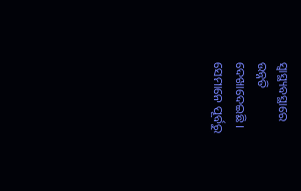ସ୍ୱାସ୍ଥ୍ୟବସ୍ଥାରେ ଉନ୍ନତି ଦେଖାଦେଇଛି । ସେମାନେ ପୂର୍ବରୁ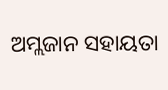ଅମ୍ଲଜାନ ସହାୟତା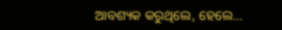ଆବଶ୍ୟକ କରୁଥିଲେ, ହେଲେ…